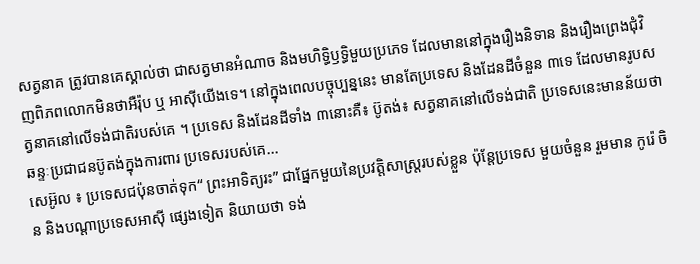សត្វនាគ ត្រូវបានគេស្គាល់ថា ជាសត្វមានអំណាច និងមហិទ្ធិឫទ្ធិមួយប្រភេទ ដែលមាននៅក្នុងរឿងនិទាន និងរឿងព្រេងជុំវិញពិភពលោកមិនថាអឺរ៉ុប ឬ អាស៊ីយើងទេ។ នៅក្នុងពេលបច្ចុប្បន្ននេះ មានតែប្រទេស និងដែនដីចំនួន ៣ទេ ដែលមានរូបសត្វនាគនៅលើទង់ជាតិរបស់គេ ។ ប្រទេស និងដែនដីទាំង ៣នោះគឺ៖ ប៊ូតង់៖ សត្វនាគនៅលើទង់ជាតិ ប្រទេសនេះមានន័យថា ឆន្ទៈប្រជាជនប៊ូតង់ក្នុងការពារ ប្រទេសរបស់គេ...
សេអ៊ូល ៖ ប្រទេសជប៉ុនចាត់ទុក“ ព្រះអាទិត្យរះ” ជាផ្នែកមួយនៃប្រវត្តិសាស្ត្ររបស់ខ្លួន ប៉ុន្តែប្រទេស មួយចំនួន រួមមាន កូរ៉េ ចិន និងបណ្តាប្រទេសអាស៊ី ផ្សេងទៀត និយាយថា ទង់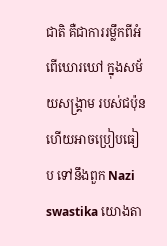ជាតិ គឺជាការរម្លឹកពីអំពើឃោរឃៅ ក្នុងសម័យសង្គ្រាម របស់ជប៉ុន ហើយអាចប្រៀបធៀប ទៅនឹងពួក Nazi swastika យោងតា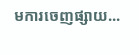មការចេញផ្សាយ...